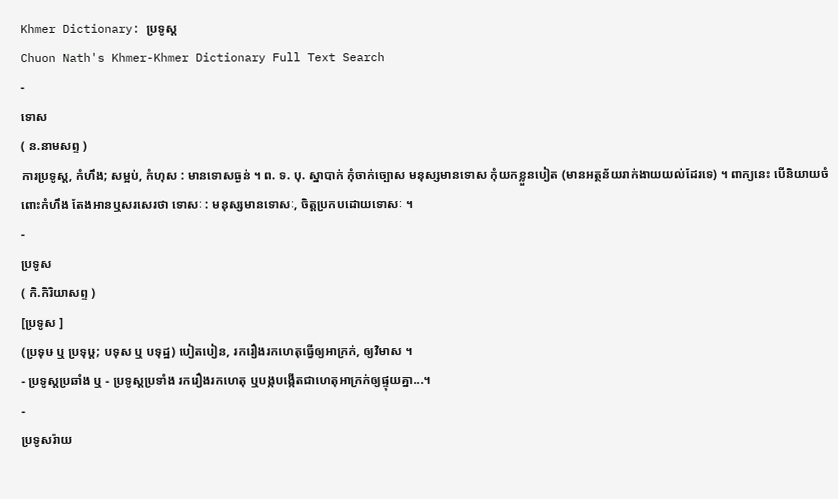Khmer Dictionary: ប្រទូស្ត
Chuon Nath's Khmer-Khmer Dictionary Full Text Search
-
ទោស
( ន.នាមសព្ទ )
ការប្រទូស្ត, កំហឹង; សម្អប់, កំហុស : មានទោសធ្ងន់ ។ ព. ទ. បុ. ស្នាបាក់ កុំចាក់ច្បោស មនុស្សមានទោស កុំយកខ្លួនបៀត (មានអត្ថន័យរាក់ងាយយល់ដែរទេ) ។ ពាក្យនេះ បើនិយាយចំពោះកំហឹង តែងអានឬសរសេរថា ទោសៈ : មនុស្សមានទោសៈ, ចិត្តប្រកបដោយទោសៈ ។
-
ប្រទូស
( កិ.កិរិយាសព្ទ )
[ប្រទូស ]
(ប្រទុឞ ឬ ប្រទុឞ្ត; បទុស ឬ បទុដ្ឋ) បៀតបៀន, រករឿងរកហេតុធ្វើឲ្យអាក្រក់, ឲ្យវិមាស ។
- ប្រទូស្តប្រឆាំង ឬ - ប្រទូស្តប្រទាំង រករឿងរកហេតុ ឬបង្កបង្កើតជាហេតុអាក្រក់ឲ្យផ្ទុយគ្នា...។
-
ប្រទូសរ៉ាយ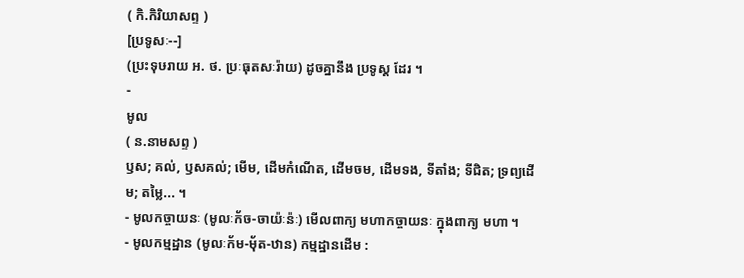( កិ.កិរិយាសព្ទ )
[ប្រទូសៈ--]
(ប្រះទុឞរាយ អ. ថ. ប្រៈធុតសៈរ៉ាយ) ដូចគ្នានឹង ប្រទូស្ត ដែរ ។
-
មូល
( ន.នាមសព្ទ )
ឫស; គល់, ឫសគល់; មើម, ដើមកំណើត, ដើមចម, ដើមទង, ទីតាំង; ទីជិត; ទ្រព្យដើម; តម្លៃ... ។
- មូលកច្ចាយនៈ (មូលៈក័ច-ចាយ៉ៈន៉ៈ) មើលពាក្យ មហាកច្ចាយនៈ ក្នុងពាក្យ មហា ។
- មូលកម្មដ្ឋាន (មូលៈក័ម-ម៉័ត-ឋាន) កម្មដ្ឋានដើម :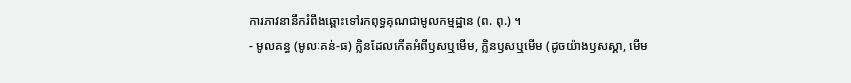ការភាវនានឹករំពឹងឆ្ពោះទៅរកពុទ្ធគុណជាមូលកម្មដ្ឋាន (ព. ពុ.) ។
- មូលគន្ធ (មូលៈគន់-ធ) ក្លិនដែលកើតអំពីឫសឬមើម, ក្លិនឫសឬមើម (ដូចយ៉ាងឫសស្គា, មើម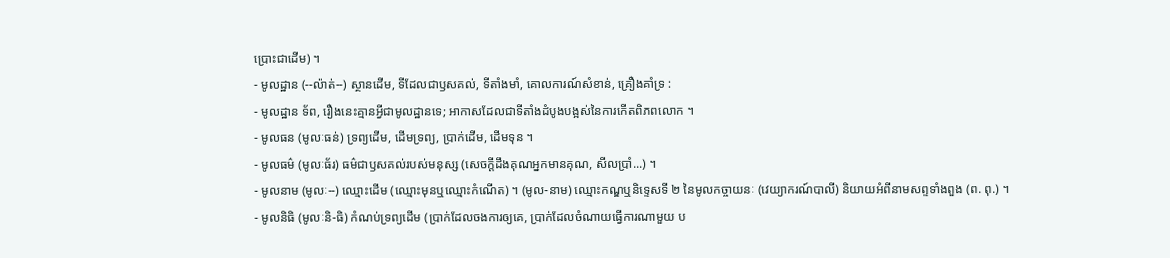ប្រោះជាដើម) ។
- មូលដ្ឋាន (--ល៉ាត់--) ស្ថានដើម, ទីដែលជាឫសគល់, ទីតាំងមាំ, គោលការណ៍សំខាន់, គ្រឿងគាំទ្រ :
- មូលដ្ឋាន ទ័ព, រឿងនេះគ្មានអ្វីជាមូលដ្ឋានទេ; អាកាសដែលជាទីតាំងដំបូងបង្អស់នៃការកើតពិភពលោក ។
- មូលធន (មូលៈធន់) ទ្រព្យដើម, ដើមទ្រព្យ, ប្រាក់ដើម, ដើមទុន ។
- មូលធម៌ (មូលៈធ័រ) ធម៌ជាឫសគល់របស់មនុស្ស (សេចក្ដីដឹងគុណអ្នកមានគុណ, សីលប្រាំ...) ។
- មូលនាម (មូលៈ--) ឈ្មោះដើម (ឈ្មោះមុនឬឈ្មោះកំណើត) ។ (មូល-នាម) ឈ្មោះកណ្ឌឬនិទ្ទេសទី ២ នៃមូលកច្ចាយនៈ (វេយ្យាករណ៍បាលី) និយាយអំពីនាមសព្ទទាំងពួង (ព. ពុ.) ។
- មូលនិធិ (មូលៈនិ-ធិ) កំណប់ទ្រព្យដើម (ប្រាក់ដែលចងការឲ្យគេ, ប្រាក់ដែលចំណាយធ្វើការណាមួយ ប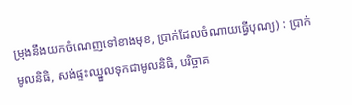ម្រុងនឹងយកចំណេញទៅខាងមុខ, ប្រាក់ដែលចំណាយធ្វើបុណ្យ) : ប្រាក់មូលនិធិ, សង់ផ្ទះឈ្នួលទុកជាមូលនិធិ, បរិច្ចាគ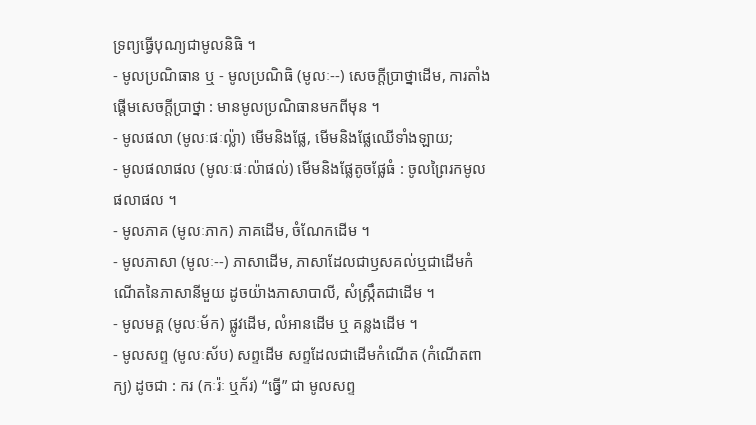ទ្រព្យធ្វើបុណ្យជាមូលនិធិ ។
- មូលប្រណិធាន ឬ - មូលប្រណិធិ (មូលៈ--) សេចក្ដីប្រាថ្នាដើម, ការតាំងផ្ដើមសេចក្ដីប្រាថ្នា : មានមូលប្រណិធានមកពីមុន ។
- មូលផលា (មូលៈផៈល៉្លា) មើមនិងផ្លែ, មើមនិងផ្លែឈើទាំងឡាយ;
- មូលផលាផល (មូលៈផៈល៉ាផល់) មើមនិងផ្លែតូចផ្លែធំ : ចូលព្រៃរកមូលផលាផល ។
- មូលភាគ (មូលៈភាក) ភាគដើម, ចំណែកដើម ។
- មូលភាសា (មូលៈ--) ភាសាដើម, ភាសាដែលជាឫសគល់ឬជាដើមកំណើតនៃភាសានីមួយ ដូចយ៉ាងភាសាបាលី, សំស្ក្រឹតជាដើម ។
- មូលមគ្គ (មូលៈម័ក) ផ្លូវដើម, លំអានដើម ឬ គន្លងដើម ។
- មូលសព្ទ (មូលៈស័ប) សព្ទដើម សព្ទដែលជាដើមកំណើត (កំណើតពាក្យ) ដូចជា : ករ (កៈរ៉ៈ ឬក័រ) “ធ្វើ” ជា មូលសព្ទ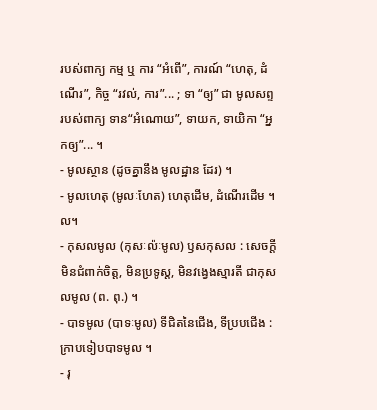របស់ពាក្យ កម្ម ឬ ការ “អំពើ”, ការណ៍ “ហេតុ, ដំណើរ”, កិច្ច “រវល់, ការ”... ; ទា “ឲ្យ” ជា មូលសព្ទ របស់ពាក្យ ទាន“អំណោយ”, ទាយក, ទាយិកា “អ្នកឲ្យ”... ។
- មូលស្ថាន (ដូចគ្នានឹង មូលដ្ឋាន ដែរ) ។
- មូលហេតុ (មូលៈហែត) ហេតុដើម, ដំណើរដើម ។ល។
- កុសលមូល (កុសៈល៉ៈមូល) ឫសកុសល : សេចក្ដីមិនជំពាក់ចិត្ត, មិនប្រទូស្ត, មិនវង្វេងស្មារតី ជាកុសលមូល (ព. ពុ.) ។
- បាទមូល (បាទៈមូល) ទីជិតនៃជើង, ទីប្របជើង : ក្រាបទៀបបាទមូល ។
- រុ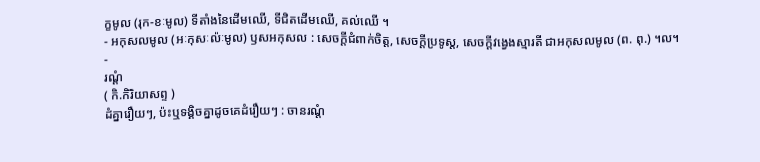ក្ខមូល (រុក-ខៈមូល) ទីតាំងនៃដើមឈើ, ទីជិតដើមឈើ, គល់ឈើ ។
- អកុសលមូល (អៈកុសៈល៉ៈមូល) ឫសអកុសល : សេចក្ដីជំពាក់ចិត្ត, សេចក្ដីប្រទូស្ត, សេចក្ដីវង្វេងស្មារតី ជាអកុសលមូល (ព. ពុ.) ។ល។
-
រណ្ដំ
( កិ.កិរិយាសព្ទ )
ដំគ្នារឿយៗ, ប៉ះឬទង្គិចគ្នាដូចគេដំរឿយៗ : ចានរណ្តំ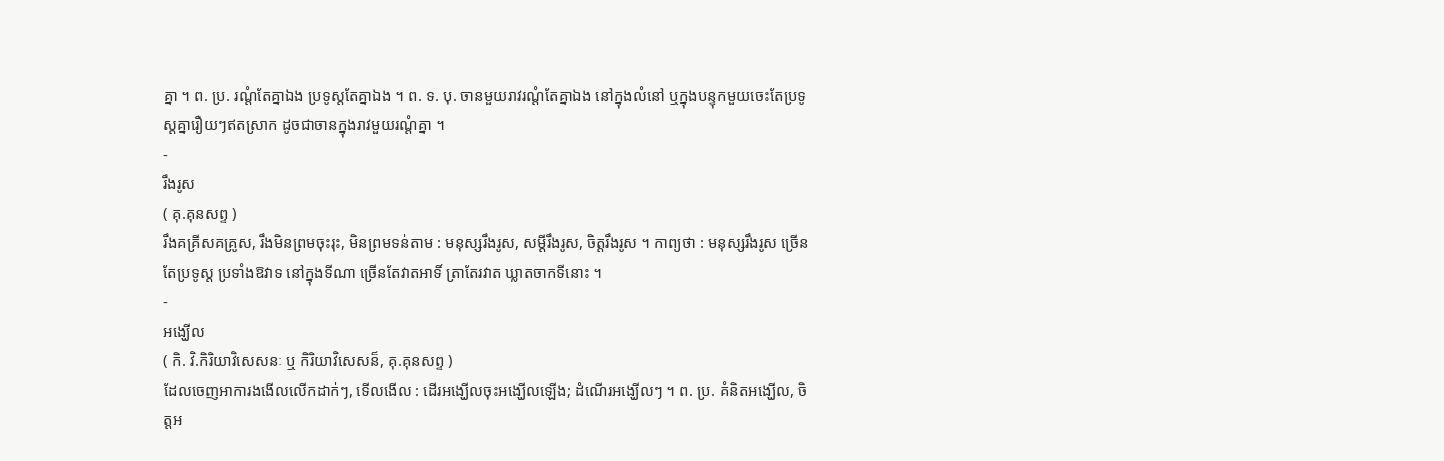គ្នា ។ ព. ប្រ. រណ្តំតែគ្នាឯង ប្រទូស្តតែគ្នាឯង ។ ព. ទ. បុ. ចានមួយរាវរណ្តំតែគ្នាឯង នៅក្នុងលំនៅ ឬក្នុងបន្ទុកមួយចេះតែប្រទូស្តគ្នារឿយៗឥតស្រាក ដូចជាចានក្នុងរាវមួយរណ្តំគ្នា ។
-
រឹងរូស
( គុ.គុនសព្ទ )
រឹងគគ្រីសគគ្រូស, រឹងមិនព្រមចុះរុះ, មិនព្រមទន់តាម : មនុស្សរឹងរូស, សម្ដីរឹងរូស, ចិត្តរឹងរូស ។ កាព្យថា : មនុស្សរឹងរូស ច្រើនតែប្រទូស្ត ប្រទាំងឱវាទ នៅក្នុងទីណា ច្រើនតែវាតអាទិ៍ ត្រាតែរវាត ឃ្លាតចាកទីនោះ ។
-
អង្ឃើល
( កិ. វិ.កិរិយាវិសេសនៈ ឬ កិរិយាវិសេសន៏, គុ.គុនសព្ទ )
ដែលចេញអាការងងើលលើកដាក់ៗ, ទើលងើល : ដើរអង្ឃើលចុះអង្ឃើលឡើង; ដំណើរអង្ឃើលៗ ។ ព. ប្រ. គំនិតអង្ឃើល, ចិត្តអ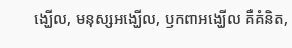ង្ឃើល, មនុស្សអង្ឃើល, ឫកពាអង្ឃើល គឺគំនិត,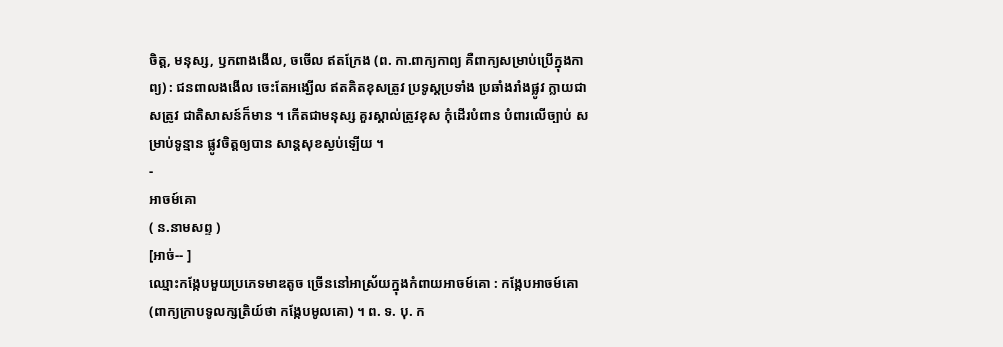ចិត្ត, មនុស្ស, ឫកពាងងើល, ចចើល ឥតក្រែង (ព. កា.ពាក្យកាព្យ គឺពាក្យសម្រាប់ប្រើក្នុងកាព្យ) : ជនពាលងងើល ចេះតែអង្ឃើល ឥតគិតខុសត្រូវ ប្រទូស្តប្រទាំង ប្រឆាំងរាំងផ្លូវ ក្លាយជាសត្រូវ ជាតិសាសន៍ក៏មាន ។ កើតជាមនុស្ស គួរស្គាល់ត្រូវខុស កុំដើរបំពាន បំពារលើច្បាប់ សម្រាប់ទូន្មាន ផ្លូវចិត្តឲ្យបាន សាន្តសុខស្ងប់ឡើយ ។
-
អាចម៍គោ
( ន.នាមសព្ទ )
[អាច់-- ]
ឈ្មោះកង្កែបមួយប្រភេទមាឌតូច ច្រើននៅអាស្រ័យក្នុងកំពាយអាចម៍គោ : កង្កែបអាចម៍គោ (ពាក្យក្រាបទូលក្សត្រិយ៍ថា កង្កែបមូលគោ) ។ ព. ទ. បុ. ក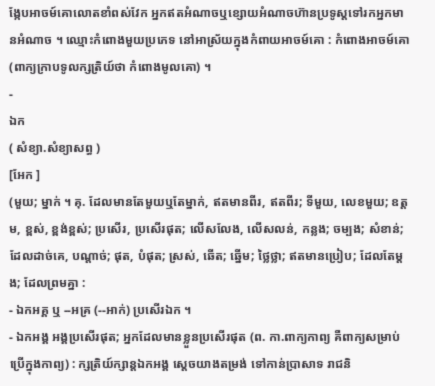ង្កែបអាចម៍គោលោតខាំពស់វែក អ្នកឥតអំណាចឬខ្សោយអំណាចហ៊ានប្រទូស្តទៅរកអ្នកមានអំណាច ។ ឈ្មោះកំពោងមួយប្រភេទ នៅអាស្រ័យក្នុងកំពាយអាចម៍គោ : កំពោងអាចម៍គោ (ពាក្យក្រាបទូលក្សត្រិយ៍ថា កំពោងមូលគោ) ។
-
ឯក
( សំខ្យា.សំខ្យាសព្ធ )
[អែក ]
(មួយ; ម្នាក់ ។ គុ. ដែលមានតែមួយឬតែម្នាក់, ឥតមានពីរ, ឥតពីរ; ទីមួយ, លេខមួយ; ឧត្ដម, ខ្ពស់, ខ្ពង់ខ្ពស់; ប្រសើរ, ប្រសើរផុត; លើសលែង, លើសលន់, កន្លង; ចម្បង; សំខាន់; ដែលដាច់គេ, បណ្តាច់; ផុត, បំផុត; ស្រស់, ឆើត; ឆ្នើម; ថ្លៃថ្លា; ឥតមានប្រៀប; ដែលតែម្តង; ដែលព្រមគ្នា :
- ឯកអគ្គ ឬ --អគ្រ (--អាក់) ប្រសើរឯក ។
- ឯកអង្គ អង្គប្រសើរផុត; អ្នកដែលមានខ្លួនប្រសើរផុត (ព. កា.ពាក្យកាព្យ គឺពាក្យសម្រាប់ប្រើក្នុងកាព្យ) : ក្សត្រិយ៍ក្សាន្តឯកអង្គ ស្តេចយាងតម្រង់ ទៅកាន់ប្រាសាទ រាជនិ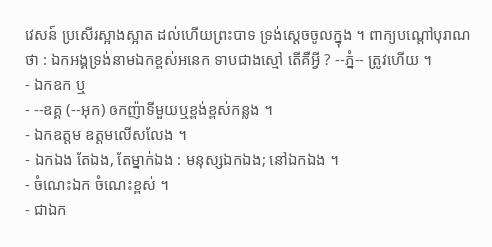វេសន៍ ប្រសើរស្អាងស្អាត ដល់ហើយព្រះបាទ ទ្រង់ស្តេចចូលក្នុង ។ ពាក្យបណ្តៅបុរាណថា : ឯកអង្គទ្រង់នាមឯកខ្ពស់អនេក ទាបជាងស្មៅ តើគឺអ្វី ? --ភ្នំ-- ត្រូវហើយ ។
- ឯកឧក ឬ
- --ឧគ្គ (--អុក) ឲកញ៉ាទីមួយឬខ្ពង់ខ្ពស់កន្លង ។
- ឯកឧត្ដម ឧត្ដមលើសលែង ។
- ឯកឯង តែឯង, តែម្នាក់ឯង : មនុស្សឯកឯង; នៅឯកឯង ។
- ចំណេះឯក ចំណេះខ្ពស់ ។
- ជាឯក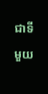ជាទីមួយ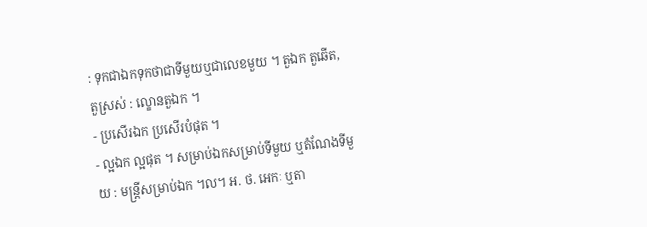: ទុកជាឯកទុកថាជាទីមួយឬជាលេខមួយ ។ តួឯក តួឆើត, តួស្រស់ : ល្ខោនតួឯក ។
- ប្រសើរឯក ប្រសើរបំផុត ។
- ល្អឯក ល្អផុត ។ សម្រាប់ឯកសម្រាប់ទីមួយ ឬតំណែងទីមួយ : មន្រ្តីសម្រាប់ឯក ។ល។ អ. ថ. អេកៈ ឬតា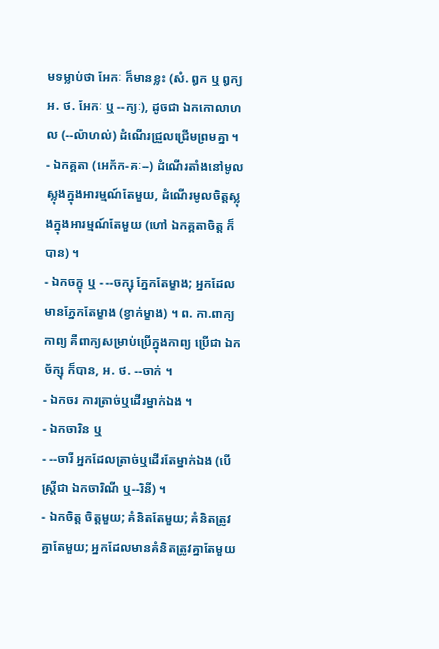មទម្លាប់ថា អែកៈ ក៏មានខ្លះ (សំ. ឰក ឬ ឰក្យ អ. ថ. អែកៈ ឬ --ក្យៈ), ដូចជា ឯកកោលាហល (--ល៉ាហល់) ដំណើរជ្រួលជ្រើមព្រមគ្នា ។
- ឯកគ្គតា (អេក័ក-គៈ--) ដំណើរតាំងនៅមូលស្លុងក្នុងអារម្មណ៍តែមួយ, ដំណើរមូលចិត្តស្លុងក្នុងអារម្មណ៍តែមួយ (ហៅ ឯកគ្គតាចិត្ត ក៏បាន) ។
- ឯកចក្ខុ ឬ - --ចក្សុ ភ្នែកតែម្ខាង; អ្នកដែលមានភ្នែកតែម្ខាង (ខ្វាក់ម្ខាង) ។ ព. កា.ពាក្យកាព្យ គឺពាក្យសម្រាប់ប្រើក្នុងកាព្យ ប្រើជា ឯកច័ក្សុ ក៏បាន, អ. ថ. --ចាក់ ។
- ឯកចរ ការត្រាច់ឬដើរម្នាក់ឯង ។
- ឯកចារិន ឬ
- --ចារី អ្នកដែលត្រាច់ឬដើរតែម្នាក់ឯង (បើស្ត្រីជា ឯកចារិណី ឬ--រិនី) ។
- ឯកចិត្ត ចិត្តមួយ; គំនិតតែមួយ; គំនិតត្រូវគ្នាតែមួយ; អ្នកដែលមានគំនិតត្រូវគ្នាតែមួយ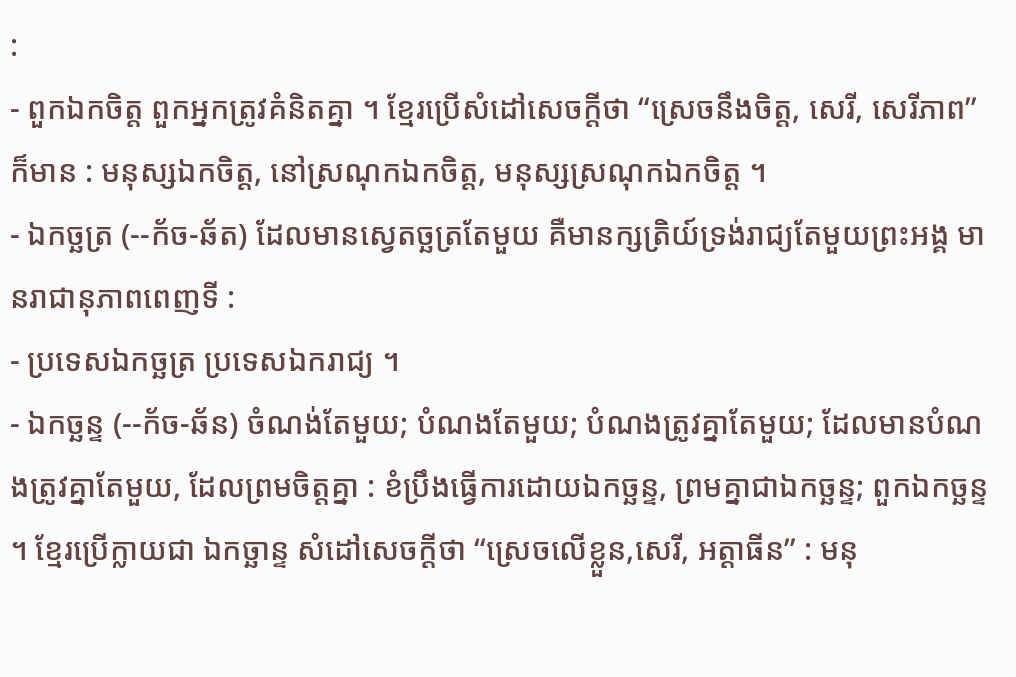:
- ពួកឯកចិត្ត ពួកអ្នកត្រូវគំនិតគ្នា ។ ខ្មែរប្រើសំដៅសេចក្ដីថា “ស្រេចនឹងចិត្ត, សេរី, សេរីភាព” ក៏មាន : មនុស្សឯកចិត្ត, នៅស្រណុកឯកចិត្ត, មនុស្សស្រណុកឯកចិត្ត ។
- ឯកច្ឆត្រ (--ក័ច-ឆ័ត) ដែលមានស្វេតច្ឆត្រតែមួយ គឺមានក្សត្រិយ៍ទ្រង់រាជ្យតែមួយព្រះអង្គ មានរាជានុភាពពេញទី :
- ប្រទេសឯកច្ឆត្រ ប្រទេសឯករាជ្យ ។
- ឯកច្ឆន្ទ (--ក័ច-ឆ័ន) ចំណង់តែមួយ; បំណងតែមួយ; បំណងត្រូវគ្នាតែមួយ; ដែលមានបំណងត្រូវគ្នាតែមួយ, ដែលព្រមចិត្តគ្នា : ខំប្រឹងធ្វើការដោយឯកច្ឆន្ទ, ព្រមគ្នាជាឯកច្ឆន្ទ; ពួកឯកច្ឆន្ទ ។ ខ្មែរប្រើក្លាយជា ឯកច្ឆាន្ទ សំដៅសេចក្ដីថា “ស្រេចលើខ្លួន,សេរី, អត្តាធីន” : មនុ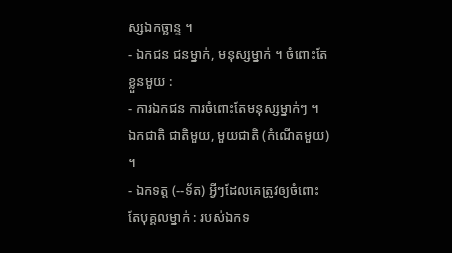ស្សឯកច្ឆាន្ទ ។
- ឯកជន ជនម្នាក់, មនុស្សម្នាក់ ។ ចំពោះតែខ្លួនមួយ :
- ការឯកជន ការចំពោះតែមនុស្សម្នាក់ៗ ។ ឯកជាតិ ជាតិមួយ, មួយជាតិ (កំណើតមួយ) ។
- ឯកទត្ត (--ទ័ត) អ្វីៗដែលគេត្រូវឲ្យចំពោះតែបុគ្គលម្នាក់ : របស់ឯកទ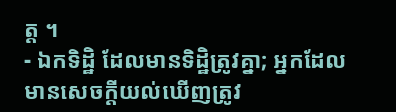ត្ត ។
- ឯកទិដ្ឋិ ដែលមានទិដ្ឋិត្រូវគ្នា; អ្នកដែលមានសេចក្ដីយល់ឃើញត្រូវ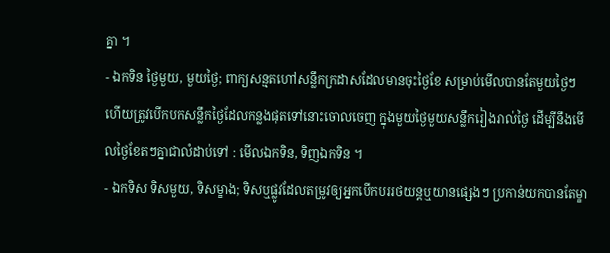គ្នា ។
- ឯកទិន ថ្ងៃមួយ, មួយថ្ងៃ; ពាក្យសន្មតហៅសន្លឹកក្រដាសដែលមានចុះថ្ងៃខែ សម្រាប់មើលបានតែមួយថ្ងៃៗ ហើយត្រូវបើកបកសន្លឹកថ្ងៃដែលកន្លងផុតទៅនោះចោលចេញ ក្នុងមួយថ្ងៃមួយសន្លឹករៀងរាល់ថ្ងៃ ដើម្បីនឹងមើលថ្ងៃខែតៗគ្នាជាលំដាប់ទៅ : មើលឯកទិន, ទិញឯកទិន ។
- ឯកទិស ទិសមួយ, ទិសម្ខាង; ទិសឬផ្លូវដែលតម្រូវឲ្យអ្នកបើកបររថយន្តឬយានផ្សេងៗ ប្រកាន់យកបានតែម្ខា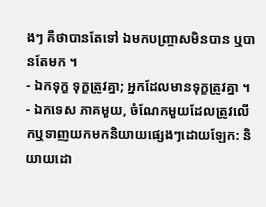ងៗ គឺថាបានតែទៅ ឯមកបញ្រ្ចាសមិនបាន ឬបានតែមក ។
- ឯកទុក្ខ ទុក្ខត្រូវគ្នា; អ្នកដែលមានទុក្ខត្រូវគ្នា ។
- ឯកទេស ភាគមួយ, ចំណែកមួយដែលត្រូវលើកឬទាញយកមកនិយាយផ្សេងៗដោយឡែក: និយាយដោ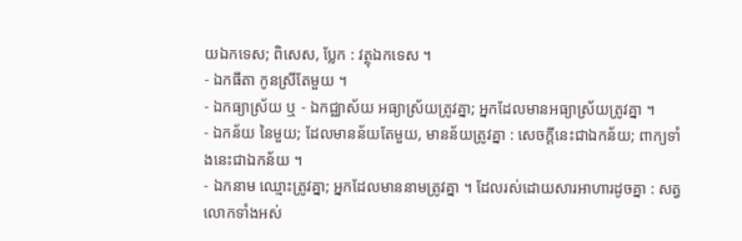យឯកទេស; ពិសេស, ប្លែក : វត្ថុឯកទេស ។
- ឯកធីតា កូនស្រីតែមួយ ។
- ឯកធ្យាស្រ័យ ឬ - ឯកជ្ឈាស័យ អធ្យាស្រ័យត្រូវគ្នា; អ្នកដែលមានអធ្យាស្រ័យត្រូវគ្នា ។
- ឯកន័យ នៃមួយ; ដែលមានន័យតែមួយ, មានន័យត្រូវគ្នា : សេចក្ដីនេះជាឯកន័យ; ពាក្យទាំងនេះជាឯកន័យ ។
- ឯកនាម ឈ្មោះត្រូវគ្នា; អ្នកដែលមាននាមត្រូវគ្នា ។ ដែលរស់ដោយសារអាហារដូចគ្នា : សត្វលោកទាំងអស់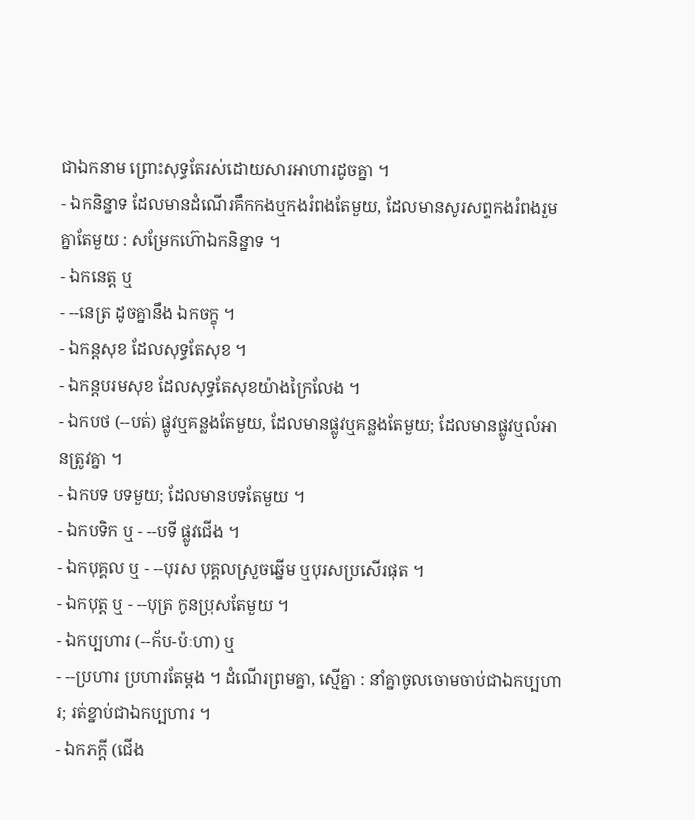ជាឯកនាម ព្រោះសុទ្ធតែរស់ដោយសារអាហារដូចគ្នា ។
- ឯកនិន្នាទ ដែលមានដំណើរគឹកកងឬកងរំពងតែមួយ, ដែលមានសូរសព្ទកងរំពងរួមគ្នាតែមួយ : សម្រែកហ៊ោឯកនិន្នាទ ។
- ឯកនេត្ត ឬ
- --នេត្រ ដូចគ្នានឹង ឯកចក្ខុ ។
- ឯកន្តសុខ ដែលសុទ្ធតែសុខ ។
- ឯកន្តបរមសុខ ដែលសុទ្ធតែសុខយ៉ាងក្រៃលែង ។
- ឯកបថ (--បត់) ផ្លូវឬគន្លងតែមួយ, ដែលមានផ្លូវឬគន្លងតែមួយ; ដែលមានផ្លូវឬលំអានត្រូវគ្នា ។
- ឯកបទ បទមួយ; ដែលមានបទតែមួយ ។
- ឯកបទិក ឬ - --បទី ផ្លូវជើង ។
- ឯកបុគ្គល ឬ - --បុរស បុគ្គលស្រួចឆ្នើម ឬបុរសប្រសើរផុត ។
- ឯកបុត្ត ឬ - --បុត្រ កូនប្រុសតែមួយ ។
- ឯកប្បហារ (--ក័ប-ប៉ៈហា) ឬ
- --ប្រហារ ប្រហារតែម្តង ។ ដំណើរព្រមគ្នា, ស្មើគ្នា : នាំគ្នាចូលចោមចាប់ជាឯកប្បហារ; រត់ខ្នាប់ជាឯកប្បហារ ។
- ឯកភក្តី (ជើង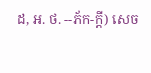ដ, អ. ថ. --ភ័ក-ក្តី) សេច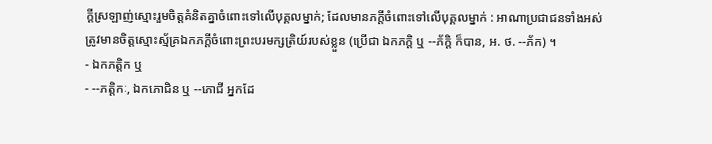ក្ដីស្រឡាញ់ស្មោះរួមចិត្តគំនិតគ្នាចំពោះទៅលើបុគ្គលម្នាក់; ដែលមានភក្តីចំពោះទៅលើបុគ្គលម្នាក់ : អាណាប្រជាជនទាំងអស់ត្រូវមានចិត្តស្មោះស្ម័គ្រឯកភក្តីចំពោះព្រះបរមក្សត្រិយ៍របស់ខ្លួន (ប្រើជា ឯកភក្តិ ឬ --ភ័ក្តិ ក៏បាន, អ. ថ. --ភ័ក) ។
- ឯកភត្តិក ឬ
- --ភត្តិកៈ, ឯកភោជិន ឬ --ភោជី អ្នកដែ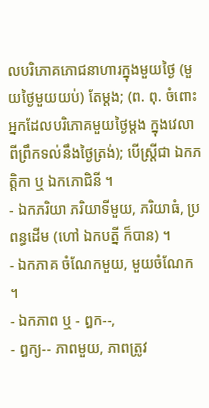លបរិភោគភោជនាហារក្នុងមួយថ្ងៃ (មួយថ្ងៃមួយយប់) តែម្តង; (ព. ពុ. ចំពោះអ្នកដែលបរិភោគមួយថ្ងៃម្តង ក្នុងវេលាពីព្រឹកទល់នឹងថ្ងៃត្រង់); បើស្ត្រីជា ឯកភត្តិកា ឬ ឯកភោជិនី ។
- ឯកភរិយា ភរិយាទីមួយ, ភរិយាធំ, ប្រពន្ធដើម (ហៅ ឯកបត្នី ក៏បាន) ។
- ឯកភាគ ចំណែកមួយ, មួយចំណែក ។
- ឯកភាព ឬ - ឰក--,
- ឰក្យ-- ភាពមួយ, ភាពត្រូវ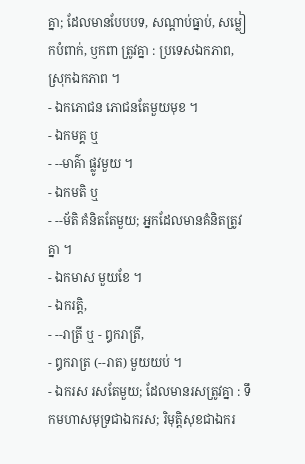គ្នា; ដែលមានបែបបទ, សណ្តាប់ធ្នាប់, សម្លៀកបំពាក់, ឫកពា ត្រូវគ្នា : ប្រទេសឯកភាព, ស្រុកឯកភាព ។
- ឯកភោជន ភោជនតែមួយមុខ ។
- ឯកមគ្គ ឬ
- --មាគ៌ា ផ្លូវមួយ ។
- ឯកមតិ ឬ
- --ម័តិ គំនិតតែមួយ; អ្នកដែលមានគំនិតត្រូវគ្នា ។
- ឯកមាស មួយខែ ។
- ឯករត្តិ,
- --រាត្រី ឬ - ឰករាត្រី,
- ឰករាត្រ (--រាត) មួយយប់ ។
- ឯករស រសតែមួយ; ដែលមានរសត្រូវគ្នា : ទឹកមហាសមុទ្រជាឯករស; រិមុត្តិសុខជាឯករ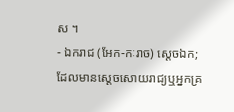ស ។
- ឯករាជ (អែក-កៈរាច) ស្តេចឯក; ដែលមានស្តេចសោយរាជ្យឬអ្នកគ្រ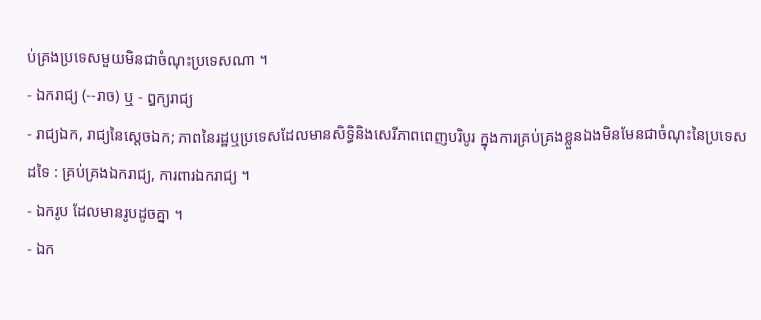ប់គ្រងប្រទេសមួយមិនជាចំណុះប្រទេសណា ។
- ឯករាជ្យ (--រាច) ឬ - ឰក្យរាជ្យ
- រាជ្យឯក, រាជ្យនៃស្តេចឯក; ភាពនៃរដ្ឋឬប្រទេសដែលមានសិទ្ធិនិងសេរីភាពពេញបរិបូរ ក្នុងការគ្រប់គ្រងខ្លួនឯងមិនមែនជាចំណុះនៃប្រទេសដទៃ : គ្រប់គ្រងឯករាជ្យ, ការពារឯករាជ្យ ។
- ឯករូប ដែលមានរូបដូចគ្នា ។
- ឯក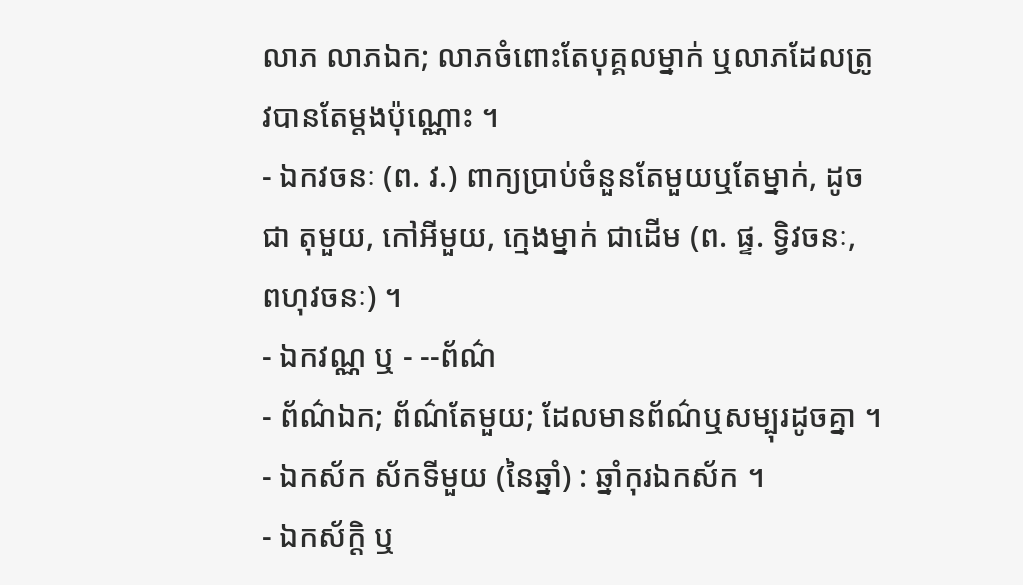លាភ លាភឯក; លាភចំពោះតែបុគ្គលម្នាក់ ឬលាភដែលត្រូវបានតែម្តងប៉ុណ្ណោះ ។
- ឯកវចនៈ (ព. វ.) ពាក្យប្រាប់ចំនួនតែមួយឬតែម្នាក់, ដូចជា តុមួយ, កៅអីមួយ, ក្មេងម្នាក់ ជាដើម (ព. ផ្ទ. ទ្វិវចនៈ, ពហុវចនៈ) ។
- ឯកវណ្ណ ឬ - --ព័ណ៌
- ព័ណ៌ឯក; ព័ណ៌តែមួយ; ដែលមានព័ណ៌ឬសម្បុរដូចគ្នា ។
- ឯកស័ក ស័កទីមួយ (នៃឆ្នាំ) : ឆ្នាំកុរឯកស័ក ។
- ឯកស័ក្តិ ឬ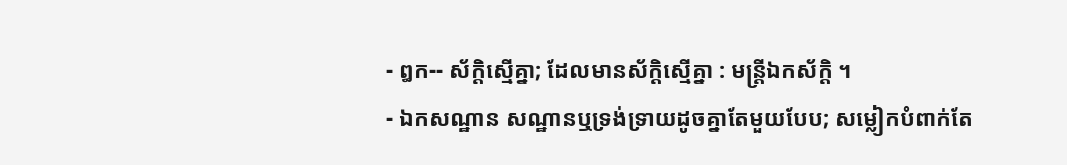- ឰក-- ស័ក្តិស្មើគ្នា; ដែលមានស័ក្តិស្មើគ្នា : មន្រ្តីឯកស័ក្តិ ។
- ឯកសណ្ឋាន សណ្ឋានឬទ្រង់ទ្រាយដូចគ្នាតែមួយបែប; សម្លៀកបំពាក់តែ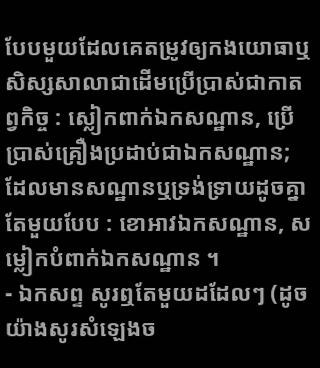បែបមួយដែលគេតម្រូវឲ្យកងយោធាឬសិស្សសាលាជាដើមប្រើប្រាស់ជាកាតព្វកិច្ច : ស្លៀកពាក់ឯកសណ្ឋាន, ប្រើប្រាស់គ្រឿងប្រដាប់ជាឯកសណ្ឋាន; ដែលមានសណ្ឋានឬទ្រង់ទ្រាយដូចគ្នាតែមួយបែប : ខោអាវឯកសណ្ឋាន, សម្លៀកបំពាក់ឯកសណ្ឋាន ។
- ឯកសព្ទ សូរឮតែមួយដដែលៗ (ដូចយ៉ាងសូរសំឡេងច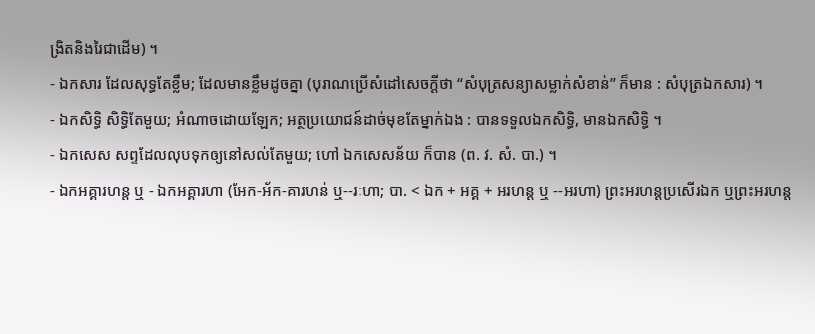ង្រិតនិងរៃជាដើម) ។
- ឯកសារ ដែលសុទ្ធតែខ្លឹម; ដែលមានខ្លឹមដូចគ្នា (បុរាណប្រើសំដៅសេចក្ដីថា “សំបុត្រសន្យាសម្លាក់សំខាន់” ក៏មាន : សំបុត្រឯកសារ) ។
- ឯកសិទ្ធិ សិទ្ធិតែមួយ; អំណាចដោយឡែក; អត្ថប្រយោជន៍ដាច់មុខតែម្នាក់ឯង : បានទទួលឯកសិទ្ធិ, មានឯកសិទ្ធិ ។
- ឯកសេស សព្ទដែលលុបទុកឲ្យនៅសល់តែមួយ; ហៅ ឯកសេសន័យ ក៏បាន (ព. វ. សំ. បា.) ។
- ឯកអគ្គារហន្ត ឬ - ឯកអគ្គារហា (អែក-អ័ក-គារហន់ ឬ--រៈហា; បា. < ឯក + អគ្គ + អរហន្ត ឬ --អរហា) ព្រះអរហន្តប្រសើរឯក ឬព្រះអរហន្ត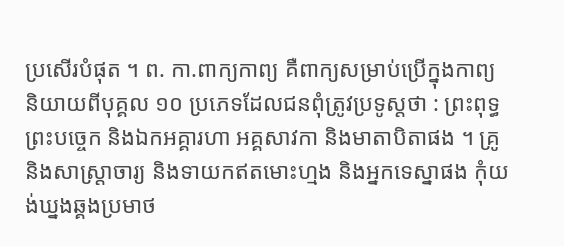ប្រសើរបំផុត ។ ព. កា.ពាក្យកាព្យ គឺពាក្យសម្រាប់ប្រើក្នុងកាព្យ និយាយពីបុគ្គល ១០ ប្រភេទដែលជនពុំត្រូវប្រទូស្តថា : ព្រះពុទ្ធព្រះបច្ចេក និងឯកអគ្គារហា អគ្គសាវកា និងមាតាបិតាផង ។ គ្រូនិងសាស្រ្តាចារ្យ និងទាយកឥតមោះហ្មង និងអ្នកទេស្នាផង កុំយង់ឃ្នងឆ្គងប្រមាថ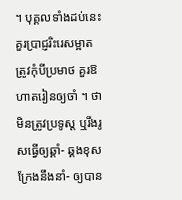។ បុគ្គលទាំងដប់នេះគួរប្រាជ្ញរិះរេសម្អាត ត្រូវកុំបីប្រមាថ គួរឱហាតរៀនឲ្យចាំ ។ ថាមិនត្រូវប្រទូស្ត ឬរឹងរូសធ្វើឲ្យឆ្គាំ- ឆ្គងខុសក្រែងនឹងនាំ- ឲ្យបាន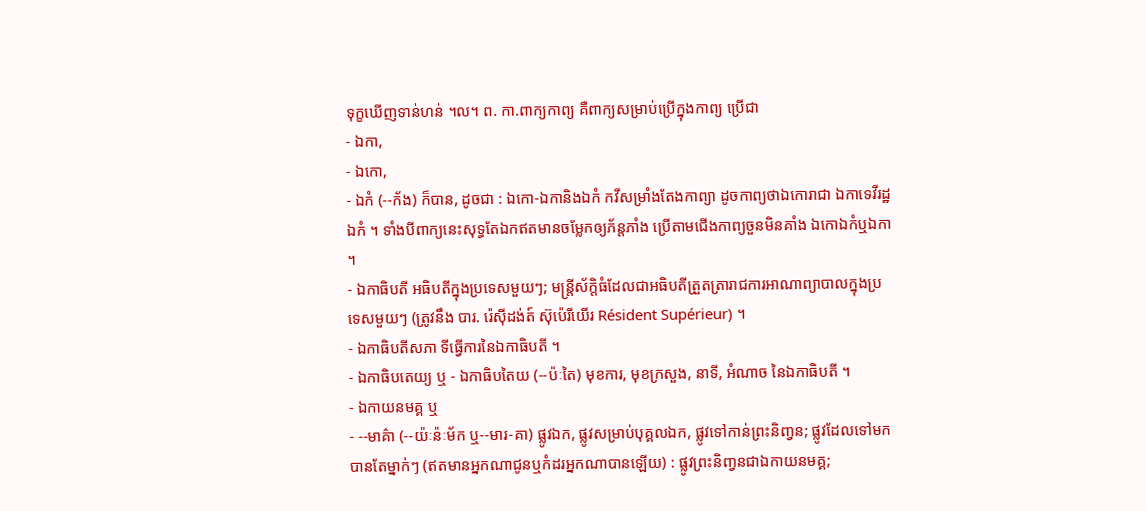ទុក្ខឃើញទាន់ហន់ ។ល។ ព. កា.ពាក្យកាព្យ គឺពាក្យសម្រាប់ប្រើក្នុងកាព្យ ប្រើជា
- ឯកា,
- ឯកោ,
- ឯកំ (--ក័ង) ក៏បាន, ដូចជា : ឯកោ-ឯកានិងឯកំ កវីសម្រាំងតែងកាព្យា ដូចកាព្យថាឯកោរាជា ឯកាទេវីរដ្ឋឯកំ ។ ទាំងបីពាក្យនេះសុទ្ធតែឯកឥតមានចម្លែកឲ្យភ័ន្តភាំង ប្រើតាមជើងកាព្យចួនមិនគាំង ឯកោឯកំឬឯកា ។
- ឯកាធិបតី អធិបតីក្នុងប្រទេសមួយៗ; មន្រ្តីស័ក្តិធំដែលជាអធិបតីត្រួតត្រារាជការអាណាព្យាបាលក្នុងប្រទេសមួយៗ (ត្រូវនឹង បារ. រ៉េស៊ីដង់ត៍ ស៊ុប៉េរីយើរ Résident Supérieur) ។
- ឯកាធិបតីសភា ទីធ្វើការនៃឯកាធិបតី ។
- ឯកាធិបតេយ្យ ឬ - ឯកាធិបតៃយ (--ប៉ៈតៃ) មុខការ, មុខក្រសួង, នាទី, អំណាច នៃឯកាធិបតី ។
- ឯកាយនមគ្គ ឬ
- --មាគ៌ា (--យ៉ៈន៉ៈម័ក ឬ--មារ-គា) ផ្លូវឯក, ផ្លូវសម្រាប់បុគ្គលឯក, ផ្លូវទៅកាន់ព្រះនិញ្វន; ផ្លូវដែលទៅមកបានតែម្នាក់ៗ (ឥតមានអ្នកណាជូនឬកំដរអ្នកណាបានឡើយ) : ផ្លូវព្រះនិញ្វនជាឯកាយនមគ្គ;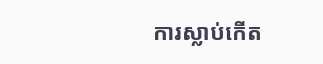ការស្លាប់កើត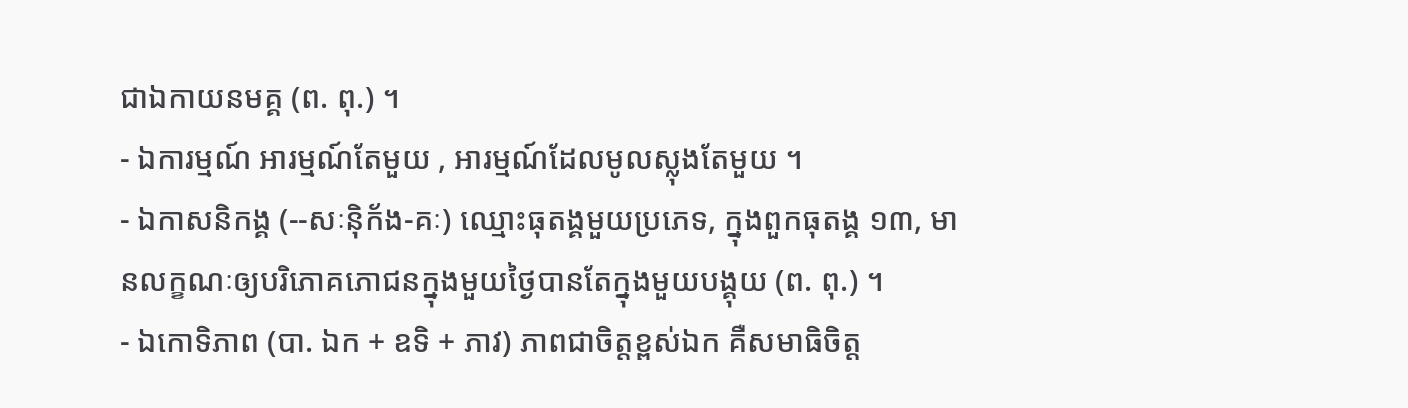ជាឯកាយនមគ្គ (ព. ពុ.) ។
- ឯការម្មណ៍ អារម្មណ៍តែមួយ , អារម្មណ៍ដែលមូលស្លុងតែមួយ ។
- ឯកាសនិកង្គ (--សៈន៉ិក័ង-គៈ) ឈ្មោះធុតង្គមួយប្រភេទ, ក្នុងពួកធុតង្គ ១៣, មានលក្ខណៈឲ្យបរិភោគភោជនក្នុងមួយថ្ងៃបានតែក្នុងមួយបង្គុយ (ព. ពុ.) ។
- ឯកោទិភាព (បា. ឯក + ឧទិ + ភាវ) ភាពជាចិត្តខ្ពស់ឯក គឺសមាធិចិត្ត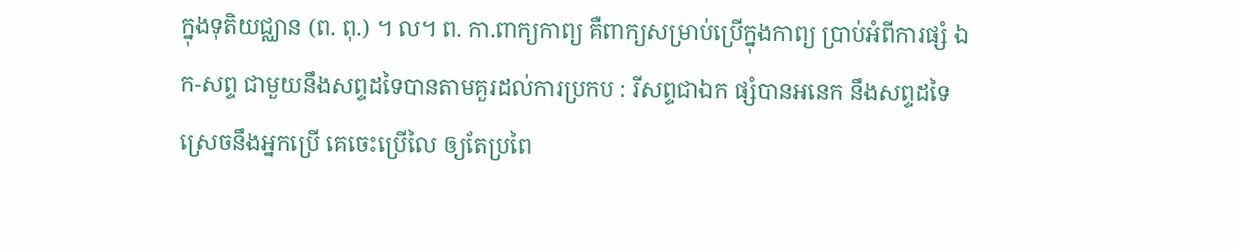ក្នុងទុតិយជ្ឈាន (ព. ពុ.) ។ ល។ ព. កា.ពាក្យកាព្យ គឺពាក្យសម្រាប់ប្រើក្នុងកាព្យ ប្រាប់អំពីការផ្សំ ឯក-សព្ទ ជាមួយនឹងសព្ទដទៃបានតាមគួរដល់ការប្រកប : រីសព្ទជាឯក ផ្សំបានអនេក នឹងសព្ទដទៃ ស្រេចនឹងអ្នកប្រើ គេចេះប្រើលៃ ឲ្យតែប្រពៃ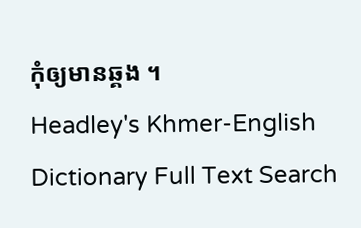កុំឲ្យមានឆ្គង ។
Headley's Khmer-English Dictionary Full Text Search